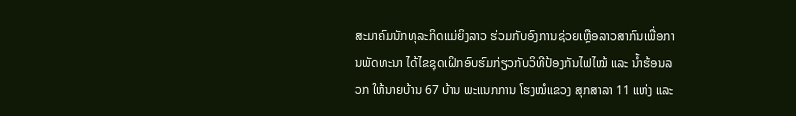ສະມາຄົມນັກທຸລະກິດແມ່ຍິງລາວ ຮ່ວມກັບອົງການຊ່ວຍເຫຼືອລາວສາກົນເພື່ອການພັດທະນາ ໄດ້ໄຂຊຸດເຝິກອົບຮົມກ່ຽວກັບວິທີປ້ອງກັນໄຟໄໝ້ ແລະ ນ້ຳຮ້ອນລວກ ໃຫ້ນາຍບ້ານ 67 ບ້ານ ພະແນກການ ໂຮງໝໍແຂວງ ສຸກສາລາ 11 ແຫ່ງ ແລະ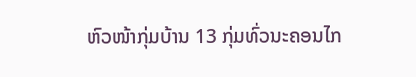ຫົວໜ້າກຸ່ມບ້ານ 13 ກຸ່ມທົ່ວນະຄອນໄກ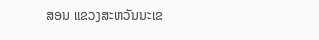ສອນ ແຂວງສະຫວັນນະເຂ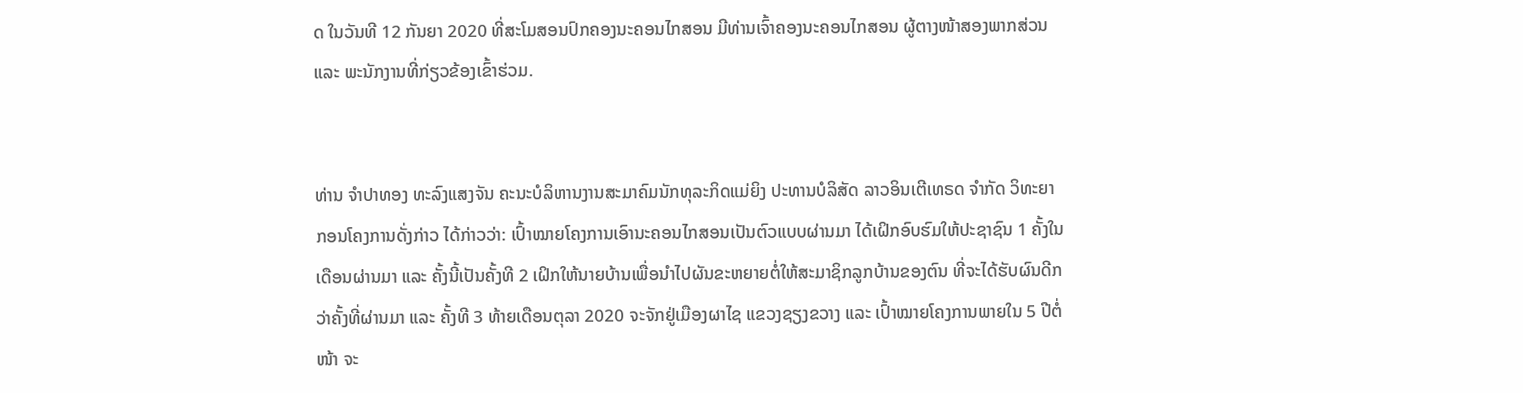ດ ໃນວັນທີ 12 ກັນຍາ 2020 ທີ່ສະໂມສອນປົກຄອງນະຄອນໄກສອນ ມີທ່ານເຈົ້າຄອງນະຄອນໄກສອນ ຜູ້ຕາງໜ້າສອງພາກສ່ວນ ແລະ ພະນັກງານທີ່ກ່ຽວຂ້ອງເຂົ້າຮ່ວມ.


ທ່ານ ຈຳປາທອງ ທະລົງແສງຈັນ ຄະນະບໍລິຫານງານສະມາຄົມນັກທຸລະກິດແມ່ຍິງ ປະທານບໍລິສັດ ລາວອິນເຕີເທຣດ ຈຳກັດ ວິທະຍາກອນໂຄງການດັ່ງກ່າວ ໄດ້ກ່າວວ່າ: ເປົ້າໝາຍໂຄງການເອົານະຄອນໄກສອນເປັນຕົວແບບຜ່ານມາ ໄດ້ເຝິກອົບຮົມໃຫ້ປະຊາຊົນ 1 ຄັ້ງໃນເດືອນຜ່ານມາ ແລະ ຄັ້ງນີ້ເປັນຄັ້ງທີ 2 ເຝິກໃຫ້ນາຍບ້ານເພື່ອນຳໄປຜັນຂະຫຍາຍຕໍ່ໃຫ້ສະມາຊິກລູກບ້ານຂອງຕົນ ທີ່ຈະໄດ້ຮັບຜົນດີກວ່າຄັ້ງທີ່ຜ່ານມາ ແລະ ຄັ້ງທີ 3 ທ້າຍເດືອນຕຸລາ 2020 ຈະຈັກຢູ່ເມືອງຜາໄຊ ແຂວງຊຽງຂວາງ ແລະ ເປົ້າໝາຍໂຄງການພາຍໃນ 5 ປີຕໍ່ໜ້າ ຈະ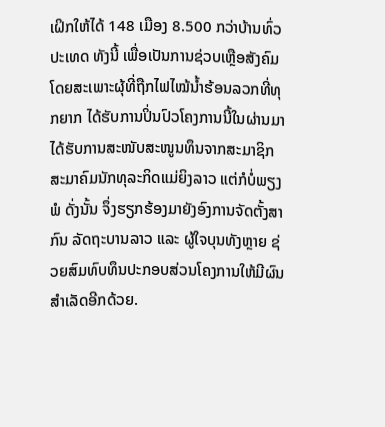ເຝິກໃຫ້ໄດ້ 148 ເມືອງ 8.500 ກວ່າບ້ານທົ່ວປະເທດ ທັງນີ້ ເພື່ອເປັນການຊ່ວບເຫຼືອສັງຄົມ ໂດຍສະເພາະຜຸ້ທີ່ຖືກໄຟໄໝ້ນ້ຳຮ້ອນລວກທີ່ທຸກຍາກ ໄດ້ຮັບການປິ່ນປົວໂຄງການນີ້ໃນຜ່ານມາ ໄດ້ຮັບການສະໜັບສະໜູນທຶນຈາກສະມາຊິກສະມາຄົມນັກທຸລະກິດແມ່ຍິງລາວ ແຕ່ກໍບໍ່ພຽງພໍ ດັ່ງນັ້ນ ຈຶ່ງຮຽກຮ້ອງມາຍັງອົງການຈັດຕັ້ງສາກົນ ລັດຖະບານລາວ ແລະ ຜູ້ໃຈບຸນທັງຫຼາຍ ຊ່ວຍສົມທົບທຶນປະກອບສ່ວນໂຄງການໃຫ້ມີຜົນສຳເລັດອີກດ້ວຍ.